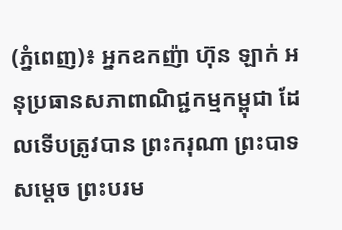(ភ្នំពេញ)៖ អ្នកឧកញ៉ា ហ៊ុន ឡាក់ អនុប្រធានសភាពាណិជ្ជកម្មកម្ពុជា ដែលទើបត្រូវបាន ព្រះករុណា ព្រះបាទ សម្ដេច ព្រះបរម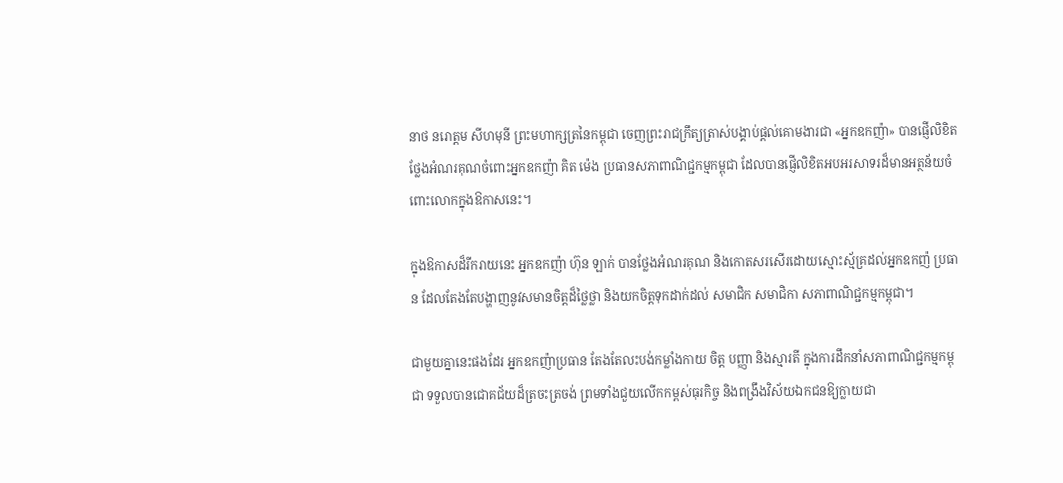នាថ នរោត្តម សីហមុនី ព្រះមហាក្សត្រនៃកម្ពុជា ចេញព្រះរាជក្រឹត្យត្រាស់បង្គាប់ផ្ដល់គោមងារជា «អ្នកឧកញ៉ា» បានផ្ញើលិខិតថ្លែងអំណរគុណចំពោះអ្នកឧកញ៉ា គិត ម៉េង ប្រធានសភាពាណិជ្ជកម្មកម្ពុជា ដែលបានផ្ញើលិខិតអបអរសាទរដ៏មានអត្ថន័យចំពោះលោកក្នុងឱកាសនេះ។

ក្នុងឱកាសដ៏រីករាយនេះ អ្នកឧកញ៉ា ហ៊ុន ឡាក់ បានថ្លែងអំណរគុណ និងកោតសរសើរដោយស្មោះស្ម័គ្រដល់អ្នកឧកញ៉ ប្រធាន ដែលតែងតែបង្ហាញនូវសមានចិត្តដ៏ថ្លៃថ្លា និងយកចិត្តទុកដាក់ដល់ សមាជិក សមាជិកា សភាពាណិជ្ជកម្មកម្ពុជា។

ជាមួយគ្នានេះផងដែរ អ្នកឧកញ៉ាប្រធាន តែងតែលះបង់កម្លាំងកាយ ចិត្ត បញ្ញា និងស្មារតី ក្នុងការដឹកនាំសភាពាណិជ្ជកម្មកម្ពុជា ទទួលបានជោគជ័យដ៏ត្រចះត្រចង់ ព្រមទាំងជួយលើកកម្ពស់ធុរកិច្ច និងពង្រឹងវិស័យឯកជនឱ្យក្លាយជា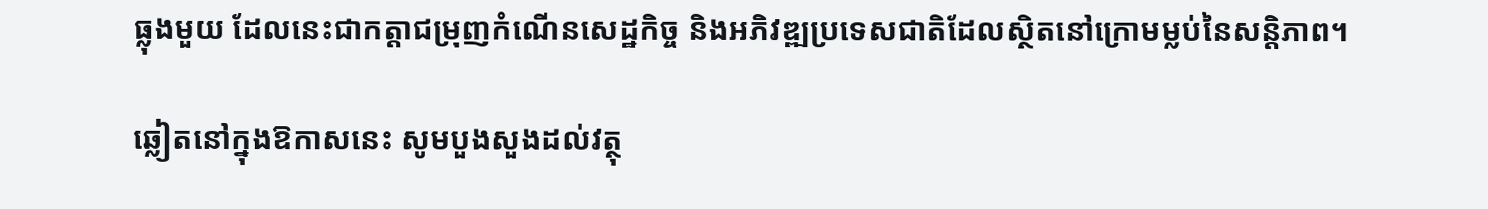ធ្លុងមួយ ដែលនេះជាកត្តាជម្រុញកំណើនសេដ្ឋកិច្ច និងអភិវឌ្ឍប្រទេសជាតិដែលស្ថិតនៅក្រោមម្លប់នៃសន្តិភាព។

ឆ្លៀតនៅក្នុងឱកាសនេះ សូមបួងសួងដល់វត្ថុ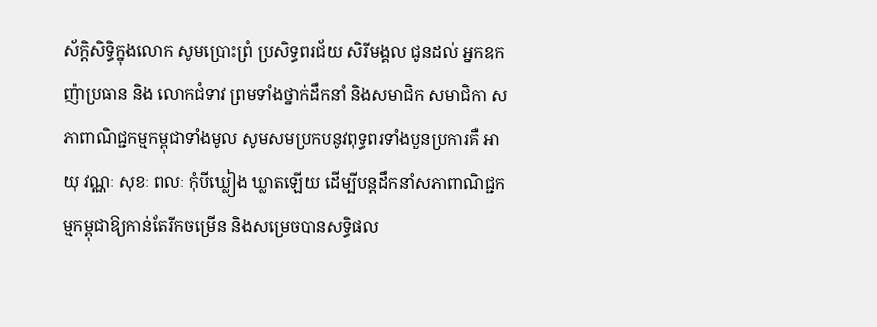ស័ក្តិសិទ្ធិក្នុងលោក សូមប្រោះព្រំ ប្រសិទ្ធពរជ័យ សិរីមង្គល ជូនដល់ អ្នកឧកញ៉ាប្រធាន និង លោកជំទាវ ព្រមទាំងថ្នាក់ដឹកនាំ និងសមាជិក សមាជិកា សភាពាណិជ្ជកម្មកម្ពុជាទាំងមូល សូមសមប្រកបនូវពុទ្ធពរទាំងបួនប្រការគឺ អាយុ វណ្ណៈ សុខៈ ពលៈ កុំបីឃ្លៀង ឃ្លាតឡើយ ដើម្បីបន្តដឹកនាំសភាពាណិជ្ជកម្មកម្ពុជាឱ្យកាន់តែរីកចម្រើន និងសម្រេចបានសទ្ធិផល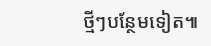ថ្មីៗបន្ថែមទៀត៕